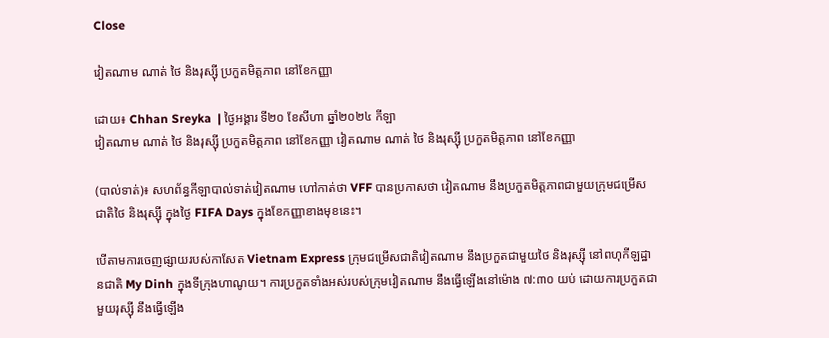Close

វៀតណាម ណាត់ ថៃ និងរុស្ស៊ី ប្រកួតមិត្តភាព នៅខែកញ្ញា

ដោយ៖ Chhan Sreyka  | ថ្ងៃអង្គារ ទី២០ ខែសីហា ឆ្នាំ២០២៤ កីឡា
វៀតណាម ណាត់ ថៃ និងរុស្ស៊ី ប្រកួតមិត្តភាព នៅខែកញ្ញា វៀតណាម ណាត់ ថៃ និងរុស្ស៊ី ប្រកួតមិត្តភាព នៅខែកញ្ញា

(បាល់ទាត់)៖ សហព័ន្ធកីឡាបាល់ទាត់វៀតណាម ហៅកាត់ថា VFF បានប្រកាសថា វៀតណាម នឹងប្រកួតមិត្តភាពជាមួយក្រុមជម្រើសជាតិថៃ និងរុស្ស៊ី ក្នុងថ្ងៃ FIFA Days ក្នុងខែកញ្ញាខាងមុខនេះ។

បើតាមការចេញផ្សាយរបស់កាសែត Vietnam Express ក្រុមជម្រើសជាតិវៀតណាម នឹងប្រកួតជាមួយថៃ និងរុស្ស៊ី នៅពហុកីឡដ្ឋានជាតិ My Dinh ក្នុងទីក្រុងហាណូយ។ ការប្រកួតទាំងអស់របស់ក្រុមវៀតណាម នឹងធ្វើឡើងនៅម៉ោង ៧:៣០ យប់ ដោយការប្រកួតជាមួយរុស្ស៊ី នឹងធ្វើឡើង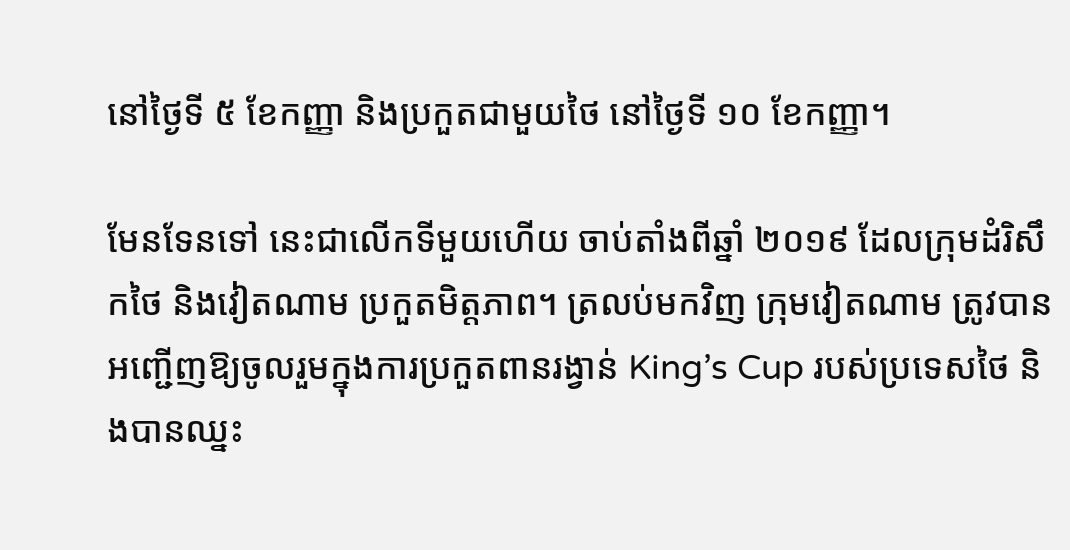នៅថ្ងៃទី ៥ ខែកញ្ញា និងប្រកួតជាមួយថៃ នៅថ្ងៃទី ១០ ខែកញ្ញា។

មែនទែនទៅ នេះជាលើកទីមួយហើយ ចាប់តាំងពីឆ្នាំ ២០១៩ ដែលក្រុមដំរិសឹកថៃ និងវៀតណាម ប្រកួតមិត្តភាព។ ត្រលប់មកវិញ ក្រុមវៀតណាម ត្រូវបានអញ្ជើញឱ្យចូលរួមក្នុងការប្រកួតពានរង្វាន់ King’s Cup របស់ប្រទេសថៃ និងបានឈ្នះ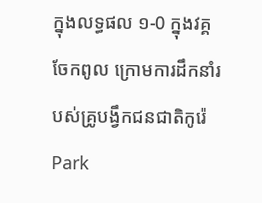ក្នុងលទ្ធផល ១-0 ក្នុងវគ្គចែកពូល ក្រោមការដឹកនាំរបស់គ្រូបង្វឹកជនជាតិកូរ៉េ Park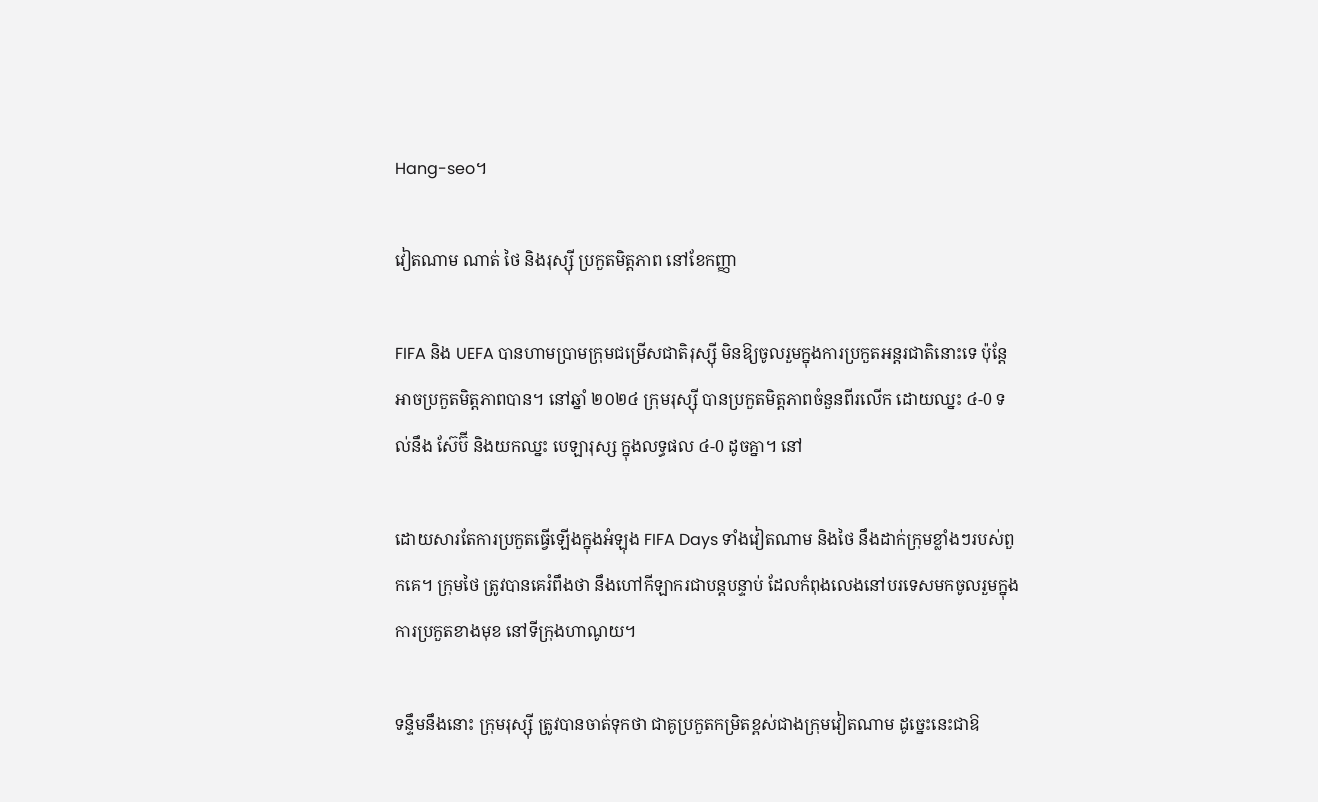Hang-seo។

វៀតណាម ណាត់ ថៃ និងរុស្ស៊ី ប្រកួតមិត្តភាព នៅខែកញ្ញា

FIFA និង UEFA បានហាមប្រាមក្រុមជម្រើសជាតិរុស្ស៊ី មិនឱ្យចូលរួមក្នុងការប្រកួតអន្តរជាតិនោះទេ ប៉ុន្តែអាចប្រកួតមិត្តភាពបាន។ នៅឆ្នាំ ២០២៤ ក្រុមរុស្ស៊ី បានប្រកួតមិត្តភាពចំនួនពីរលើក ដោយឈ្នះ ៤-0 ទល់នឹង ស៊ែប៊ី និងយកឈ្នះ បេឡារុស្ស ក្នុងលទ្ធផល ៤-0 ដូចគ្នា។ នៅ

ដោយសារតែការប្រកួតធ្វើឡើងក្នុងអំឡុង FIFA Days ទាំងវៀតណាម និងថៃ នឹងដាក់ក្រុមខ្លាំងៗរបស់ពួកគេ។ ក្រុមថៃ ត្រូវបានគេរំពឹងថា នឹងហៅកីឡាករជាបន្តបន្ទាប់ ដែលកំពុងលេងនៅបរទេសមកចូលរួមក្នុងការប្រកួតខាងមុខ នៅទីក្រុងហាណូយ។

ទន្ទឹមនឹងនោះ ក្រុមរុស្ស៊ី ត្រូវបានចាត់ទុកថា ជាគូប្រកួតកម្រិតខ្ពស់ជាងក្រុមវៀតណាម ដូច្នេះនេះជាឱ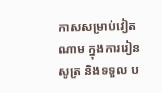កាសសម្រាប់វៀតណាម ក្នុងការរៀនសូត្រ និងទទួល ប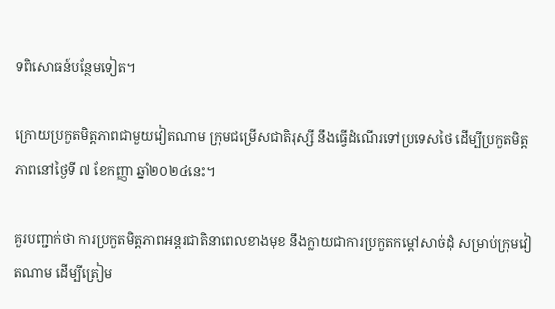ទពិសោធន៍បន្ថែមទៀត។

ក្រោយប្រកួតមិត្តភាពជាមួយវៀតណាម ក្រុមជម្រើសជាតិរុស្សី នឹងធ្វើដំណើរទៅប្រទេសថៃ ដើម្បីប្រកួតមិត្តភាពនៅថ្ងៃទី ៧ ខែកញ្ញា ឆ្នាំ២០២៤នេះ។

គួរបញ្ជាក់ថា ការប្រកួតមិត្តភាពអន្តរជាតិនាពេលខាងមុខ នឹងក្លាយជាការប្រកួតកម្ដៅសាច់ដុំ សម្រាប់ក្រុមវៀតណាម ដើម្បីត្រៀម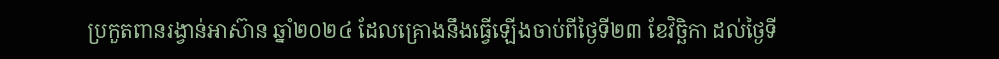ប្រកួតពានរង្វាន់អាស៊ាន ឆ្នាំ២០២៤ ដែលគ្រោងនឹងធ្វើឡើងចាប់ពីថ្ងៃទី២៣ ខែវិច្ឆិកា ដល់ថ្ងៃទី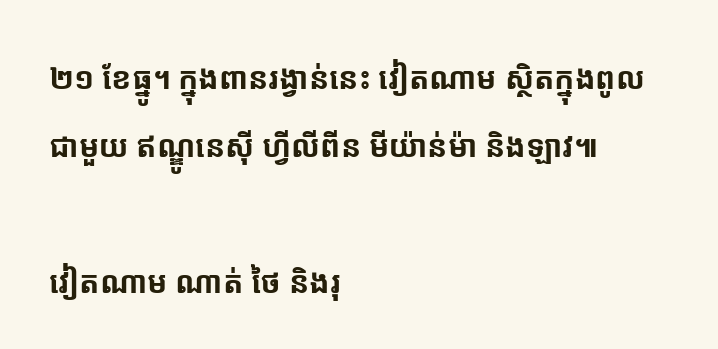២១ ខែធ្នូ។ ក្នុងពានរង្វាន់នេះ វៀតណាម ស្ថិតក្នុងពូលជាមួយ ឥណ្ឌូនេស៊ី ហ្វីលីពីន មីយ៉ាន់ម៉ា និងឡាវ៕

វៀតណាម ណាត់ ថៃ និងរុ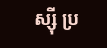ស្ស៊ី ប្រ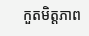កួតមិត្តភាព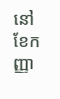នៅខែកញ្ញា